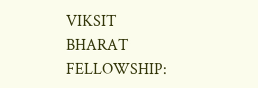VIKSIT BHARAT FELLOWSHIP: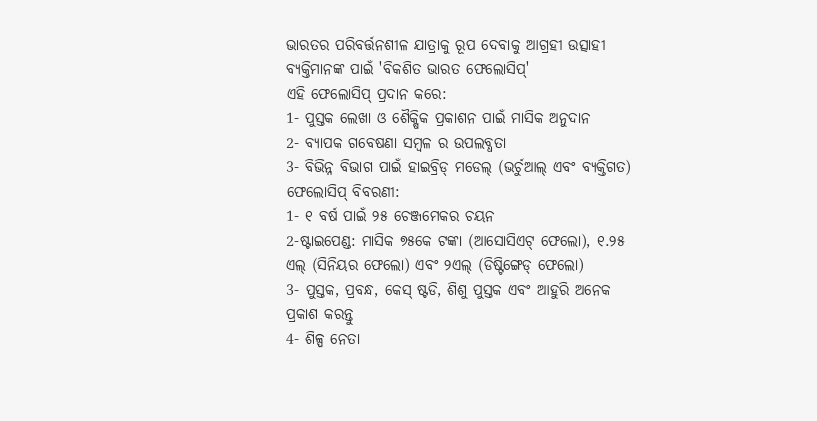ଭାରତର ପରିବର୍ତ୍ତନଶୀଳ ଯାତ୍ରାକୁ ରୂପ ଦେବାକୁ ଆଗ୍ରହୀ ଉତ୍ସାହୀ ବ୍ୟକ୍ତିମାନଙ୍କ ପାଇଁ 'ବିକଶିତ ଭାରତ ଫେଲୋସିପ୍'
ଏହି ଫେଲୋସିପ୍ ପ୍ରଦାନ କରେ:
1- ପୁସ୍ତକ ଲେଖା ଓ ଶୈକ୍ଷିକ ପ୍ରକାଶନ ପାଇଁ ମାସିକ ଅନୁଦାନ
2- ବ୍ୟାପକ ଗବେଷଣା ସମ୍ବଳ ର ଉପଲବ୍ଧତା
3- ବିଭିନ୍ନ ବିଭାଗ ପାଇଁ ହାଇବ୍ରିଡ୍ ମଡେଲ୍ (ଭର୍ଚୁଆଲ୍ ଏବଂ ବ୍ୟକ୍ତିଗତ)
ଫେଲୋସିପ୍ ବିବରଣୀ:
1- ୧ ବର୍ଷ ପାଇଁ ୨୫ ଚେଞ୍ଜମେକର ଚୟନ
2-ଷ୍ଟାଇପେଣ୍ଡ: ମାସିକ ୭୫କେ ଟଙ୍କା (ଆସୋସିଏଟ୍ ଫେଲୋ), ୧.୨୫ ଏଲ୍ (ସିନିୟର ଫେଲୋ) ଏବଂ ୨ଏଲ୍ (ଡିଷ୍ଟିଙ୍ଗେଡ୍ ଫେଲୋ)
3- ପୁସ୍ତକ, ପ୍ରବନ୍ଧ, କେସ୍ ଷ୍ଟଡି, ଶିଶୁ ପୁସ୍ତକ ଏବଂ ଆହୁରି ଅନେକ ପ୍ରକାଶ କରନ୍ତୁ
4- ଶିଳ୍ପ ନେତା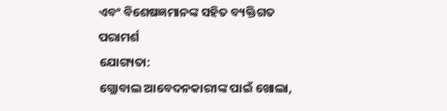ଏବଂ ବିଶେଷଜ୍ଞମାନଙ୍କ ସହିତ ବ୍ୟକ୍ତିଗତ ପରାମର୍ଶ
ଯୋଗ୍ୟତା:
ଗ୍ଲୋବାଲ ଆବେଦନକାରୀଙ୍କ ପାଇଁ ଖୋଲା,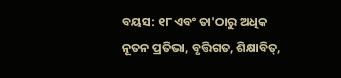ବୟସ: ୧୮ ଏବଂ ତା'ଠାରୁ ଅଧିକ
ନୂତନ ପ୍ରତିଭା, ବୃତ୍ତିଗତ, ଶିକ୍ଷାବିତ୍,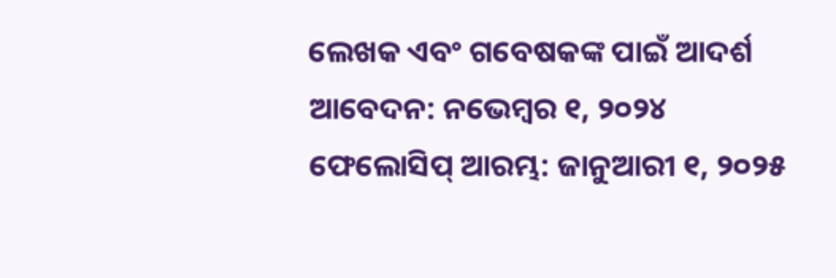ଲେଖକ ଏବଂ ଗବେଷକଙ୍କ ପାଇଁ ଆଦର୍ଶ
ଆବେଦନ: ନଭେମ୍ବର ୧, ୨୦୨୪
ଫେଲୋସିପ୍ ଆରମ୍ଭ: ଜାନୁଆରୀ ୧, ୨୦୨୫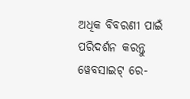ଅଧିକ ବିବରଣୀ ପାଇଁ ପରିଦର୍ଶନ କରନ୍ତୁ ୱେବସାଇଟ୍ ରେ-